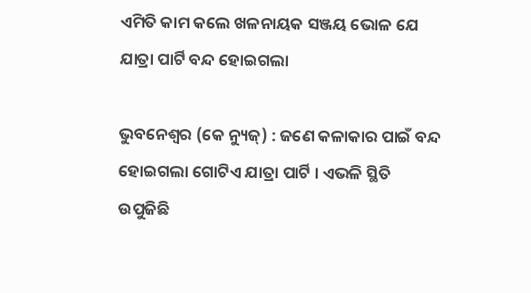ଏମିତି କାମ କଲେ ଖଳନାୟକ ସଞ୍ଜୟ ଭୋଳ ଯେ ଯାତ୍ରା ପାର୍ଟି ବନ୍ଦ ହୋଇଗଲା

ଭୁବନେଶ୍ୱର (କେ ନ୍ୟୁଜ୍‌) : ଜଣେ କଳାକାର ପାଇଁ ବନ୍ଦ ହୋଇଗଲା ଗୋଟିଏ ଯାତ୍ରା ପାର୍ଟି । ଏଭଳି ସ୍ଥିତି ଉପୁଜିଛି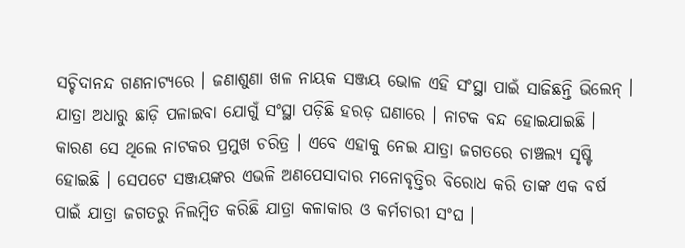ସଚ୍ଚିଦାନନ୍ଦ ଗଣନାଟ୍ୟରେ । ଜଣାଶୁଣା ଖଳ ନାୟକ ସଞ୍ଜୟ ଭୋଳ ଏହି ସଂସ୍ଥା ପାଇଁ ସାଜିଛନ୍ତି ଭିଲେନ୍‌ । ଯାତ୍ରା ଅଧାରୁ ଛାଡ଼ି ପଳାଇବା ଯୋଗୁଁ ସଂସ୍ଥା ପଡ଼ିଛି ହରଡ଼ ଘଣାରେ । ନାଟକ ବନ୍ଦ ହୋଇଯାଇଛି । କାରଣ ସେ ଥିଲେ ନାଟକର ପ୍ରମୁଖ ଚରିତ୍ର । ଏବେ ଏହାକୁ ନେଇ ଯାତ୍ରା ଜଗତରେ ଚାଞ୍ଚଲ୍ୟ ସୃଷ୍ଟି ହୋଇଛି । ସେପଟେ ସଞ୍ଜୟଙ୍କର ଏଭଳି ଅଣପେସାଦାର ମନୋବୃତ୍ତିର ବିରୋଧ କରି ତାଙ୍କ ଏକ ବର୍ଷ ପାଇଁ ଯାତ୍ରା ଜଗତରୁ ନିଲମ୍ବିତ କରିଛି ଯାତ୍ରା କଳାକାର ଓ କର୍ମଚାରୀ ସଂଘ ।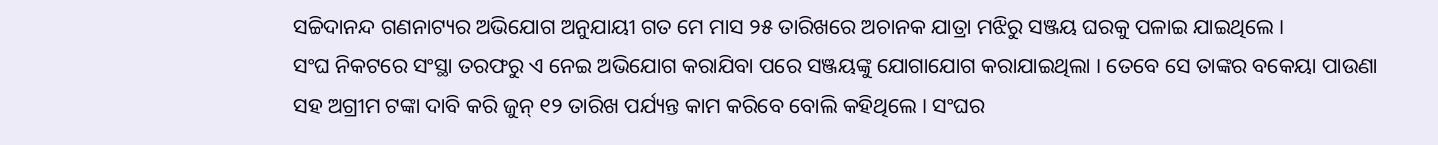ସଚ୍ଚିଦାନନ୍ଦ ଗଣନାଟ୍ୟର ଅଭିଯୋଗ ଅନୁଯାୟୀ ଗତ ମେ ମାସ ୨୫ ତାରିଖରେ ଅଚାନକ ଯାତ୍ରା ମଝିରୁ ସଞ୍ଜୟ ଘରକୁ ପଳାଇ ଯାଇଥିଲେ ।
ସଂଘ ନିକଟରେ ସଂସ୍ଥା ତରଫରୁ ଏ ନେଇ ଅଭିଯୋଗ କରାଯିବା ପରେ ସଞ୍ଜୟଙ୍କୁ ଯୋଗାଯୋଗ କରାଯାଇଥିଲା । ତେବେ ସେ ତାଙ୍କର ବକେୟା ପାଉଣା ସହ ଅଗ୍ରୀମ ଟଙ୍କା ଦାବି କରି ଜୁନ୍‌ ୧୨ ତାରିଖ ପର୍ଯ୍ୟନ୍ତ କାମ କରିବେ ବୋଲି କହିଥିଲେ । ସଂଘର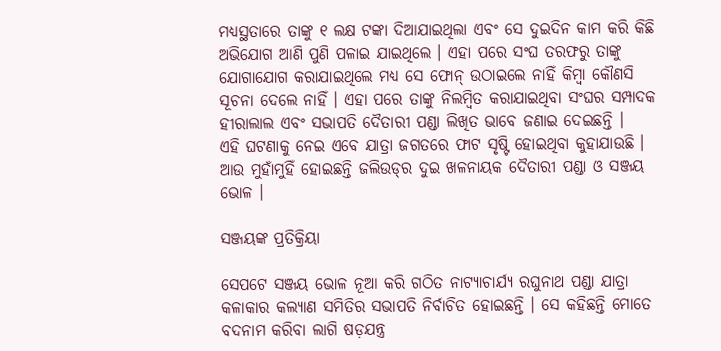ମଧ୍ୟସ୍ଥତାରେ ତାଙ୍କୁ ୧ ଲକ୍ଷ ଟଙ୍କା ଦିଆଯାଇଥିଲା ଏବଂ ସେ ଦୁଇଦିନ କାମ କରି କିଛି ଅଭିଯୋଗ ଆଣି ପୁଣି ପଳାଇ ଯାଇଥିଲେ । ଏହା ପରେ ସଂଘ ତରଫରୁ ତାଙ୍କୁ ଯୋଗାଯୋଗ କରାଯାଇଥିଲେ ମଧ୍ୟ ସେ ଫୋନ୍‌ ଉଠାଇଲେ ନାହିଁ କିମ୍ବା କୌଣସି ସୂଚନା ଦେଲେ ନାହିଁ । ଏହା ପରେ ତାଙ୍କୁ ନିଲମ୍ବିତ କରାଯାଇଥିବା ସଂଘର ସମ୍ପାଦକ ହୀରାଲାଲ ଏବଂ ସଭାପତି ଦୈତାରୀ ପଣ୍ଡା ଲିଖିତ ଭାବେ ଜଣାଇ ଦେଇଛନ୍ତି ।
ଏହି ଘଟଣାକୁ ନେଇ ଏବେ ଯାତ୍ରା ଜଗତରେ ଫାଟ ସୃଷ୍ଟି ହୋଇଥିବା କୁହାଯାଉଛି । ଆଉ ମୁହାଁମୁହିଁ ହୋଇଛନ୍ତି ଜଲିଉଡ୍‌ର ଦୁଇ ଖଳନାୟକ ଦୈତାରୀ ପଣ୍ଡା ଓ ସଞ୍ଜୟ ଭୋଳ ।

ସଞ୍ଜୟଙ୍କ ପ୍ରତିକ୍ରିୟା

ସେପଟେ ସଞ୍ଜୟ ଭୋଳ ନୂଆ କରି ଗଠିତ ନାଟ୍ୟାଚାର୍ଯ୍ୟ ରଘୁନାଥ ପଣ୍ଡା ଯାତ୍ରା କଳାକାର କଲ୍ୟାଣ ସମିତିର ସଭାପତି ନିର୍ବାଚିତ ହୋଇଛନ୍ତି । ସେ କହିଛନ୍ତି ମୋତେ ବଦନାମ କରିବା ଲାଗି ଷଡ଼ଯନ୍ତ୍ର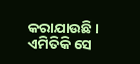କରାଯାଉଛି । ଏମିତିକି ସେ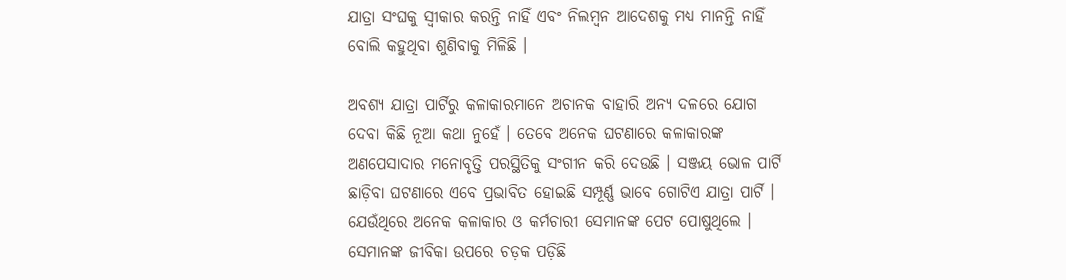ଯାତ୍ରା ସଂଘକୁ ସ୍ୱୀକାର କରନ୍ତି ନାହିଁ ଏବଂ ନିଲମ୍ବନ ଆଦେଶକୁ ମଧ୍ୟ ମାନନ୍ତି ନାହିଁ ବୋଲି କହୁଥିବା ଶୁଣିବାକୁ ମିଳିଛି ।

ଅବଶ୍ୟ ଯାତ୍ରା ପାର୍ଟିରୁ କଳାକାରମାନେ ଅଚାନକ ବାହାରି ଅନ୍ୟ ଦଳରେ ଯୋଗ ଦେବା କିଛି ନୂଆ କଥା ନୁହେଁ । ତେବେ ଅନେକ ଘଟଣାରେ କଳାକାରଙ୍କ ଅଣପେସାଦାର ମନୋବୃତ୍ତି ପରସ୍ଥିତିକୁ ସଂଗୀନ କରି ଦେଉଛି । ସଞ୍ଜୟ ଭୋଳ ପାର୍ଟି ଛାଡ଼ିବା ଘଟଣାରେ ଏବେ ପ୍ରଭାବିତ ହୋଇଛି ସମ୍ପୂର୍ଣ୍ଣ ଭାବେ ଗୋଟିଏ ଯାତ୍ରା ପାର୍ଟି । ଯେଉଁଥିରେ ଅନେକ କଳାକାର ଓ କର୍ମଚାରୀ ସେମାନଙ୍କ ପେଟ ପୋଷୁଥିଲେ । ସେମାନଙ୍କ ଜୀବିକା ଉପରେ ଚଡ଼କ ପଡ଼ିଛି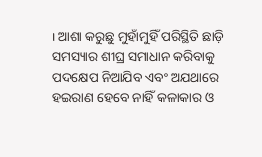। ଆଶା କରୁଛୁ ମୁହାଁମୁହିଁ ପରିସ୍ଥିତି ଛାଡ଼ି ସମସ୍ୟାର ଶୀଘ୍ର ସମାଧାନ କରିବାକୁ ପଦକ୍ଷେପ ନିଆଯିବ ଏବଂ ଅଯଥାରେ ହଇରାଣ ହେବେ ନାହିଁ କଳାକାର ଓ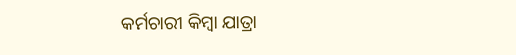କର୍ମଚାରୀ କିମ୍ବା ଯାତ୍ରା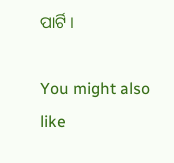ପାର୍ଟି ।

You might also like